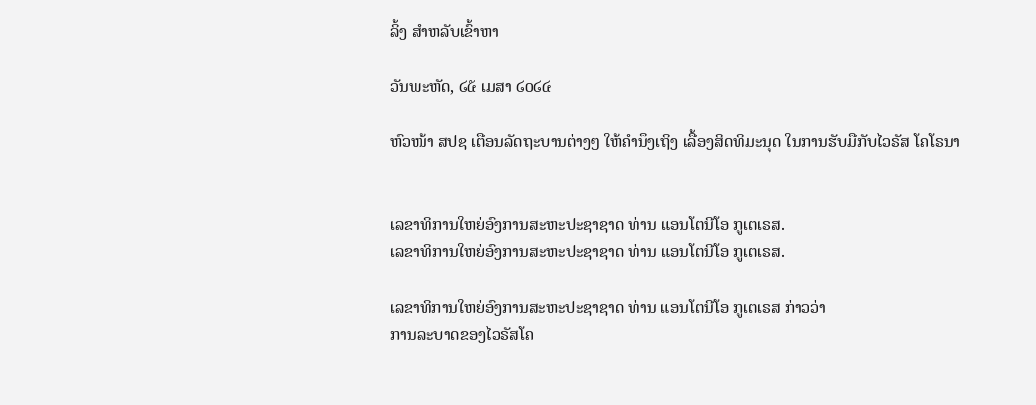ລິ້ງ ສຳຫລັບເຂົ້າຫາ

ວັນພະຫັດ, ໒໕ ເມສາ ໒໐໒໔

ຫົວໜ້າ ສປຊ ເຕືອນລັດຖະບານຕ່າງໆ ໃຫ້ຄຳນຶງເຖິງ ເລື້ອງສິດທິມະນຸດ ໃນການຮັບມືກັບໄວຣັສ ໂຄໂຣນາ


ເລຂາທິການໃຫຍ່ອົງການສະຫະປະຊາຊາດ ທ່ານ ແອນໂຕນີໂອ ກູເຕເຣສ.
ເລຂາທິການໃຫຍ່ອົງການສະຫະປະຊາຊາດ ທ່ານ ແອນໂຕນີໂອ ກູເຕເຣສ.

ເລຂາທິການໃຫຍ່ອົງການສະຫະປະຊາຊາດ ທ່ານ ແອນໂຕນີໂອ ກູເຕເຣສ ກ່າວວ່າ
ການລະບາດຂອງໄວຣັສໂຄ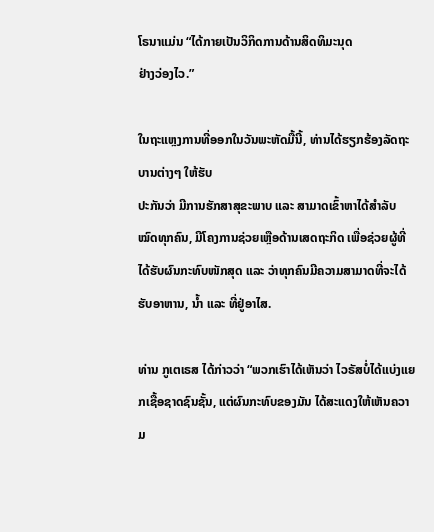ໂຣນາແມ່ນ “ໄດ້ກາຍເປັນວິກິດການດ້ານສິດທິມະນຸດ
ຢ່າງວ່ອງໄວ.”

ໃນຖະແຫຼງການທີ່ອອກໃນວັນພະຫັດມື້ນີ້, ທ່ານໄດ້ຮຽກຮ້ອງລັດຖະບານຕ່າງໆ ໃຫ້ຮັບ
ປະກັນວ່າ ມີການຮັກສາສຸຂະພາບ ແລະ ສາມາດເຂົ້າຫາໄດ້ສຳລັບໝົດທຸກຄົນ, ມີໂຄງການຊ່ວຍເຫຼືອດ້ານເສດຖະກິດ ເພື່ອຊ່ວຍຜູ້ທີ່ໄດ້ຮັບຜົນກະທົບໜັກສຸດ ແລະ ວ່າທຸກຄົນມີຄວາມສາມາດທີ່ຈະໄດ້ຮັບອາຫານ, ນໍ້າ ແລະ ທີ່ຢູ່ອາໄສ.

ທ່ານ ກູເຕເຣສ ໄດ້ກ່າວວ່າ “ພວກເຮົາໄດ້ເຫັນວ່າ ໄວຣັສບໍ່ໄດ້ແບ່ງແຍກເຊື້ອຊາດຊົນຊັ້ນ, ແຕ່ຜົນກະທົບຂອງມັນ ໄດ້ສະແດງໃຫ້ເຫັນຄວາມ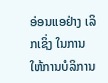ອ່ອນແອຢ່າງ ເລິກເຊິ່ງ ໃນການໃຫ້ການບໍລິການ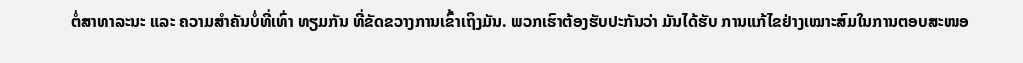ຕໍ່ສາທາລະນະ ແລະ ຄວາມສຳຄັນບໍ່ທີ່ເທົ່າ ທຽມກັນ ທີ່ຂັດຂວາງການເຂົ້າເຖິງມັນ. ພວກເຮົາຕ້ອງຮັບປະກັນວ່າ ມັນໄດ້ຮັບ ການແກ້ໄຂຢ່າງເໝາະສົມໃນການຕອບສະໜອ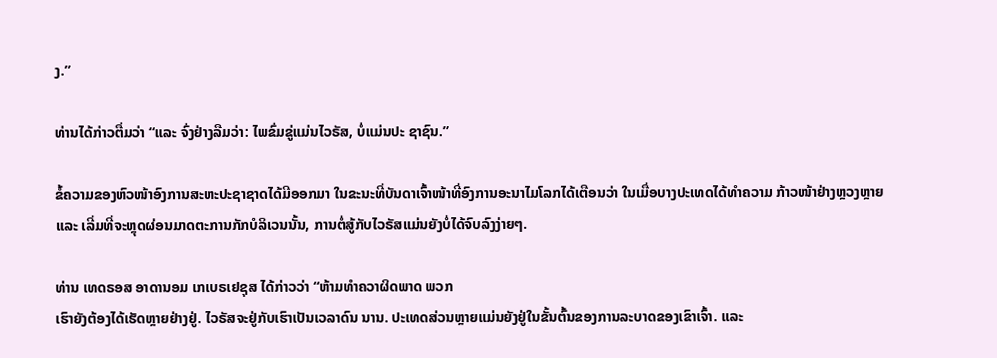ງ.”

ທ່ານໄດ້ກ່າວຕື່ມວ່າ “ແລະ ຈົ່ງຢ່າງລືມວ່າ: ໄພຂົ່ມຂູ່ແມ່ນໄວຣັສ, ບໍ່ແມ່ນປະ ຊາຊົນ.”

ຂໍ້ຄວາມຂອງຫົວໜ້າອົງການສະຫະປະຊາຊາດໄດ້ມີອອກມາ ໃນຂະນະທີ່ບັນດາເຈົ້າໜ້າທີ່ອົງການອະນາໄມໂລກໄດ້ເຕືອນວ່າ ໃນເມື່ອບາງປະເທດໄດ້ທຳຄວາມ ກ້າວໜ້າຢ່າງຫຼວງຫຼາຍ ແລະ ເລີ່ມທີ່ຈະຫຼຸດຜ່ອນມາດຕະການກັກບໍລິເວນນັ້ນ, ການຕໍ່ສູ້ກັບໄວຣັສແມ່ນຍັງບໍ່ໄດ້ຈົບລົງງ່າຍໆ.

ທ່ານ ເທດຣອສ ອາດານອມ ເກເບຣເຢຊຸສ ໄດ້ກ່າວວ່າ “ຫ້າມທຳຄວາຜິດພາດ ພວກ
ເຮົາຍັງຕ້ອງໄດ້ເຮັດຫຼາຍຢ່າງຢູ່. ໄວຣັສຈະຢູ່ກັບເຮົາເປັນເວລາດົນ ນານ. ປະເທດສ່ວນຫຼາຍແມ່ນຍັງຢູ່ໃນຂັ້ນຕົ້ນຂອງການລະບາດຂອງເຂົາເຈົ້າ. ແລະ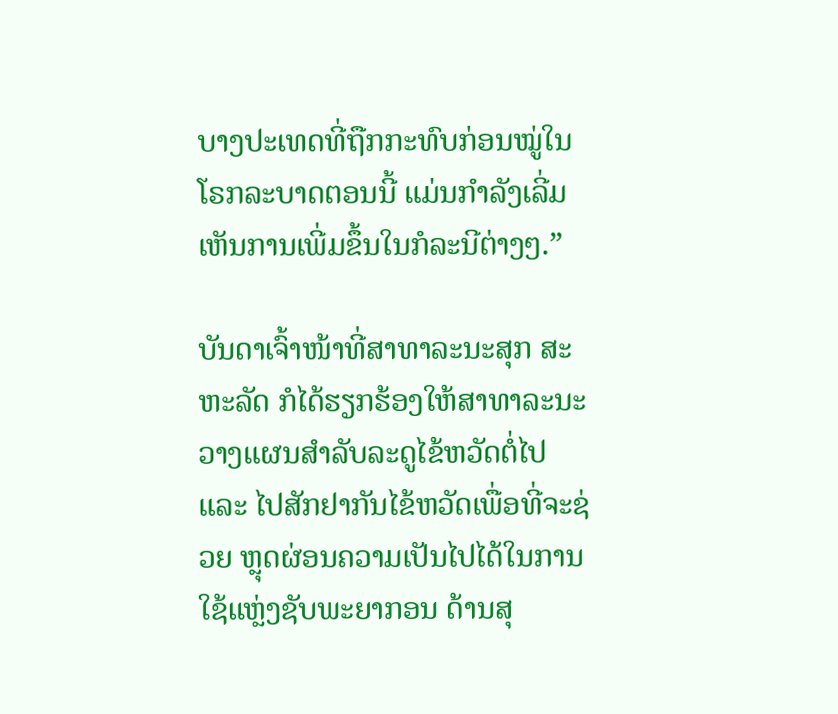ບາງປະເທດທີ່ຖືກກະທົບກ່ອນໝູ່ໃນໂຣກລະບາດຕອນນີ້ ແມ່ນກຳລັງເລີ່ມ ເຫັນການເພີ່ມຂຶ້ນໃນກໍລະນີຕ່າງໆ.”

ບັນດາເຈົ້າໜ້າທີ່ສາທາລະນະສຸກ ສະຫະລັດ ກໍໄດ້ຮຽກຮ້ອງໃຫ້ສາທາລະນະ ວາງແຜນສຳລັບລະດູໄຂ້ຫວັດຕໍ່ໄປ ແລະ ໄປສັກຢາກັນໄຂ້ຫວັດເພື່ອທີ່ຈະຊ່ວຍ ຫຼຸດຜ່ອນຄວາມເປັນໄປໄດ້ໃນການໃຊ້ແຫຼ່ງຊັບພະຍາກອນ ດ້ານສຸ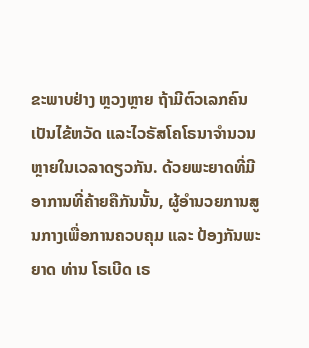ຂະພາບຢ່າງ ຫຼວງຫຼາຍ ຖ້າມີຕົວເລກຄົນເປັນໄຂ້ຫວັດ ແລະໄວຣັສໂຄໂຣນາຈຳນວນຫຼາຍໃນເວລາດຽວກັນ. ດ້ວຍພະຍາດທີ່ມີອາການທີ່ຄ້າຍຄືກັນນັ້ນ, ຜູ້ອຳນວຍການສູນກາງເພື່ອການຄວບຄຸມ ແລະ ປ້ອງກັນພະຍາດ ທ່ານ ໂຣເບີດ ເຣ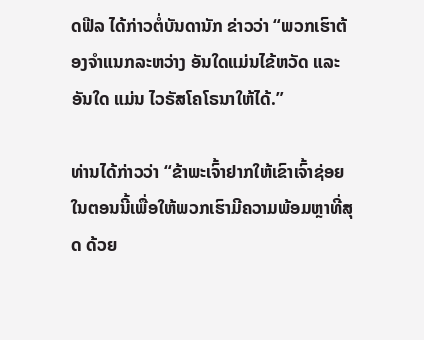ດຟີລ ໄດ້ກ່າວຕໍ່ບັນດານັກ ຂ່າວວ່າ “ພວກເຮົາຕ້ອງຈຳແນກລະຫວ່າງ ອັນໃດແມ່ນໄຂ້ຫວັດ ແລະ ອັນໃດ ແມ່ນ ໄວຣັສໂຄໂຣນາໃຫ້ໄດ້.”

ທ່ານໄດ້ກ່າວວ່າ “ຂ້າພະເຈົ້າຢາກໃຫ້ເຂົາເຈົ້າຊ່ອຍໃນຕອນນີ້ເພື່ອໃຫ້ພວກເຮົາມີຄວາມພ້ອມຫຼາທີ່ສຸດ ດ້ວຍ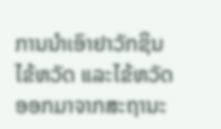ການນຳເອົາຢາວັກຊິນໄຂ້ຫວັດ ແລະໄຂ້ຫວັດອອກມາຈາກສະຖານະ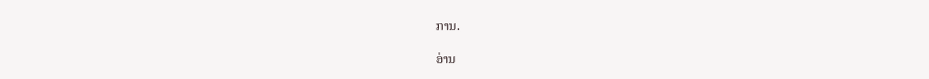ການ.

ອ່ານ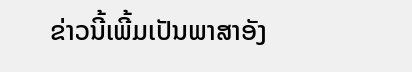ຂ່າວນີ້ເພີ້ມເປັນພາສາອັງ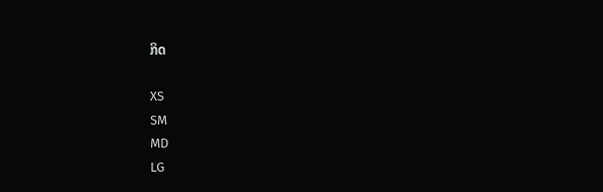ກິດ

XS
SM
MD
LG